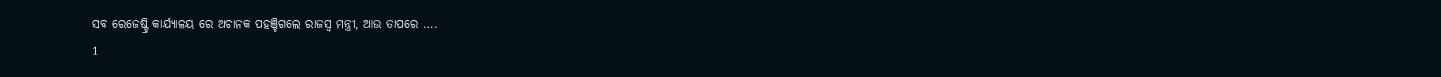ସବ ରେଜେଷ୍ଟ୍ରି କାର୍ଯ୍ୟାଳୟ ରେ ଅଚାନକ ପହଞ୍ଚିଗଲେ ରାଜସ୍ବ ମନ୍ତ୍ରୀ, ଆଉ ତାପରେ ….
1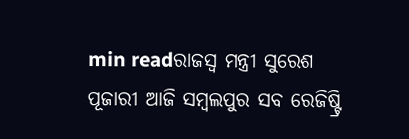min readରାଜସ୍ବ ମନ୍ତ୍ରୀ ସୁରେଶ ପୂଜାରୀ ଆଜି ସମ୍ବଲପୁର ସବ ରେଜିଷ୍ଟ୍ରି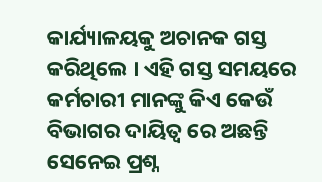କାର୍ଯ୍ୟାଳୟକୁ ଅଚାନକ ଗସ୍ତ କରିଥିଲେ । ଏହି ଗସ୍ତ ସମୟରେ କର୍ମଚାରୀ ମାନଙ୍କୁ କିଏ କେଉଁ ବିଭାଗର ଦାୟିତ୍ୱ ରେ ଅଛନ୍ତି ସେନେଇ ପ୍ରଶ୍ନ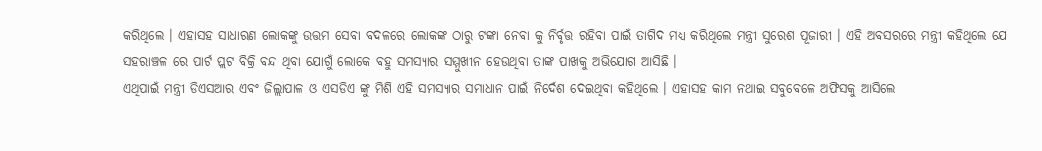କରିଥିଲେ । ଏହାସହ ସାଧାରଣ ଲୋକଙ୍କୁ ଉତ୍ତମ ସେବା ବଦଳରେ ଲୋକଙ୍କ ଠାରୁ ଟଙ୍କା ନେବା କୁ ନିର୍ବୃତ୍ତ ରହିବା ପାଇଁ ତାଗିଦ ମଧ୍ୟ କରିଥିଲେ ମନ୍ତ୍ରୀ ସୁରେଶ ପୂଜାରୀ । ଏହି ଅବସରରେ ମନ୍ତ୍ରୀ କହିଥିଲେ ଯେ ସହରାଞ୍ଚଳ ରେ ପାର୍ଟ ପ୍ଲଟ ବିକ୍ରି ବନ୍ଦ ଥିବା ଯୋଗୁଁ ଲୋକେ ବହୁ ସମସ୍ୟାର ସମ୍ମୁଖୀନ ହେଉଥିବା ତାଙ୍କ ପାଖକୁ ଅଭିଯୋଗ ଆସିଛି ।
ଏଥିପାଇଁ ମନ୍ତ୍ରୀ ଡିଏସଆର ଏବଂ ଜିଲ୍ଲାପାଳ ଓ ଏସଡିଏ ଙ୍କୁ ମିଶି ଏହି ସମସ୍ୟାର ସମାଧାନ ପାଇଁ ନିର୍ଦେଶ ଦେଇଥିବା କହିଥିଲେ । ଏହାସହ କାମ ନଥାଇ ସବୁବେଳେ ଅଫିସକୁ ଆସିଲେ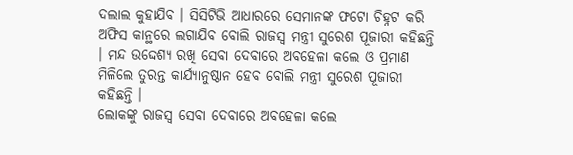ଦଲାଲ କୁହାଯିବ । ସିସିଟିଭି ଆଧାରରେ ସେମାନଙ୍କ ଫଟୋ ଚିହ୍ନଟ କରି ଅଫିସ କାନ୍ଥରେ ଲଗାଯିବ ବୋଲି ରାଜସ୍ବ ମନ୍ତ୍ରୀ ସୁରେଶ ପୂଜାରୀ କହିଛନ୍ତି । ମନ୍ଦ ଉଦ୍ଦେଶ୍ୟ ରଖି ସେବା ଦେବାରେ ଅବହେଳା କଲେ ଓ ପ୍ରମାଣ ମିଳିଲେ ତୁରନ୍ତ କାର୍ଯ୍ୟାନୁଷ୍ଠାନ ହେବ ବୋଲି ମନ୍ତ୍ରୀ ସୁରେଶ ପୂଜାରୀ କହିଛନ୍ତି ।
ଲୋକଙ୍କୁ ରାଜସ୍ବ ସେବା ଦେବାରେ ଅବହେଳା କଲେ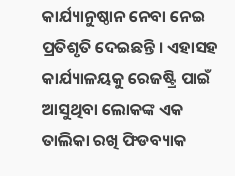କାର୍ଯ୍ୟାନୁଷ୍ଠାନ ନେବା ନେଇ ପ୍ରତିଶୃତି ଦେଇଛନ୍ତି । ଏହାସହ କାର୍ଯ୍ୟାଳୟକୁ ରେଜଷ୍ଟ୍ରି ପାଇଁ ଆସୁଥିବା ଲୋକଙ୍କ ଏକ ତାଲିକା ରଖି ଫିଡବ୍ୟାକ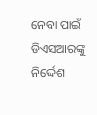ନେବା ପାଇଁ ଡିଏସଆରଙ୍କୁ ନିର୍ଦ୍ଦେଶ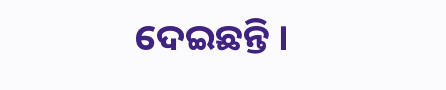ଦେଇଛନ୍ତି ।